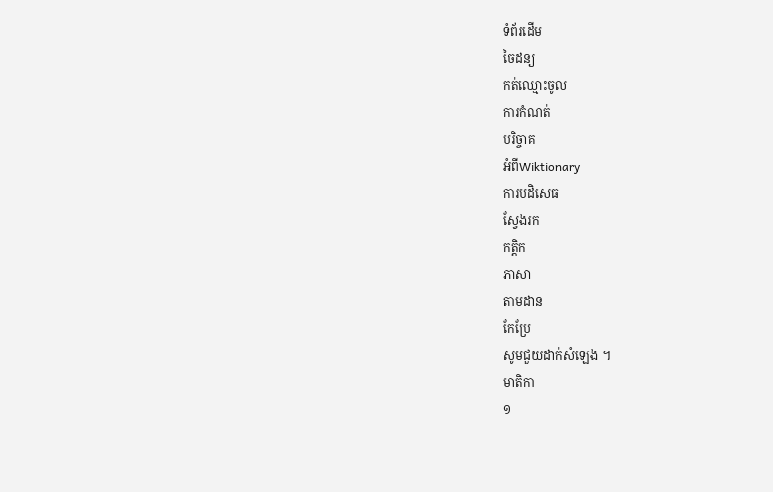ទំព័រដើម
ចៃដន្យ
កត់ឈ្មោះចូល
ការកំណត់
បរិច្ចាគ
អំពីWiktionary
ការបដិសេធ
ស្វែងរក
កត្តិក
ភាសា
តាមដាន
កែប្រែ
សូមជួយដាក់សំឡេង ។
មាតិកា
១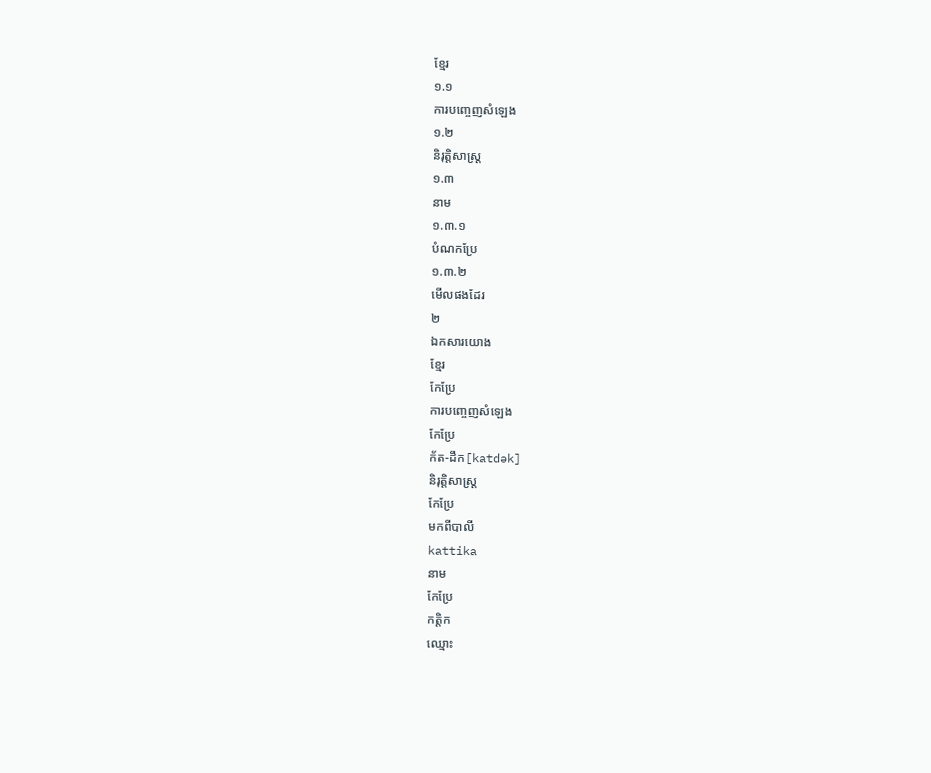ខ្មែរ
១.១
ការបញ្ចេញសំឡេង
១.២
និរុត្តិសាស្ត្រ
១.៣
នាម
១.៣.១
បំណកប្រែ
១.៣.២
មើលផងដែរ
២
ឯកសារយោង
ខ្មែរ
កែប្រែ
ការបញ្ចេញសំឡេង
កែប្រែ
ក័ត-ដឹក[katdək]
និរុត្តិសាស្ត្រ
កែប្រែ
មកពីបាលី
kattika
នាម
កែប្រែ
កត្តិក
ឈ្មោះ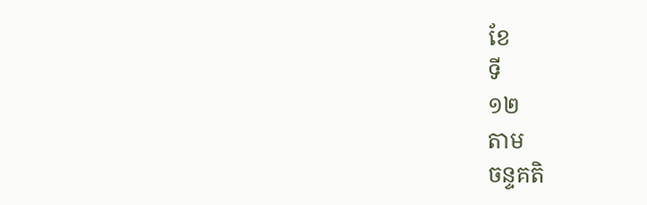ខែ
ទី
១២
តាម
ចន្ទគតិ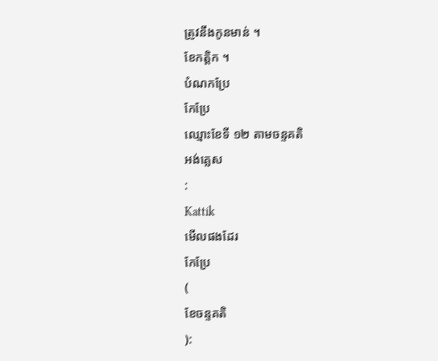ត្រូវនឹងកូនមាន់ ។
ខែកត្តិក ។
បំណកប្រែ
កែប្រែ
ឈ្មោះខែទី ១២ តាមចន្ទគតិ
អង់គ្លេស
:
Kattik
មើលផងដែរ
កែប្រែ
(
ខែចន្ទគតិ
):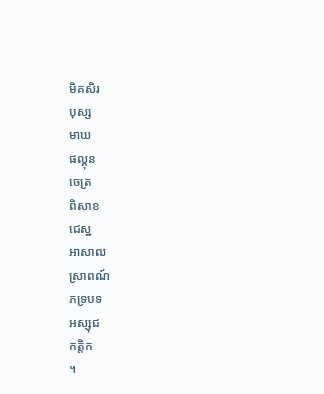មិគសិរ
បុស្ស
មាឃ
ផល្គុន
ចេត្រ
ពិសាខ
ជេស្ឋ
អាសាឍ
ស្រាពណ៍
ភទ្របទ
អស្សុជ
កត្តិក
។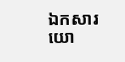ឯកសារយោ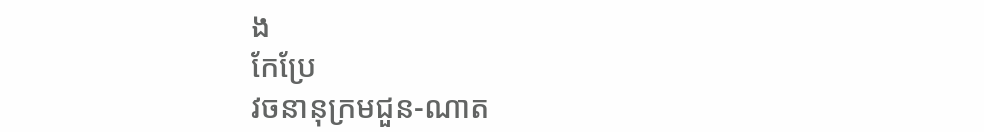ង
កែប្រែ
វចនានុក្រមជួន-ណាត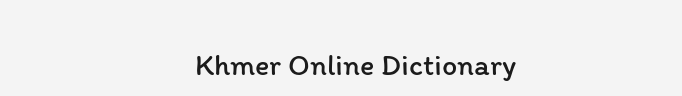Khmer Online Dictionary